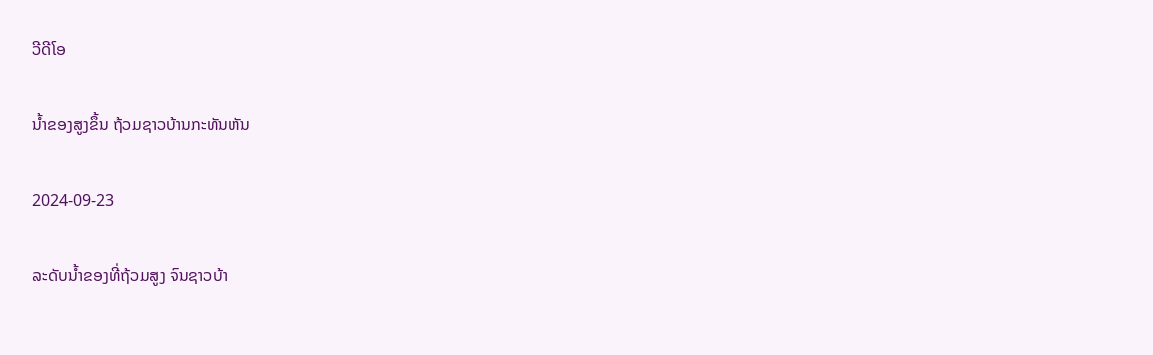ວີດີໂອ

ນ້ຳຂອງສູງຂຶ້ນ ຖ້ວມຊາວບ້ານກະທັນຫັນ

2024-09-23

ລະດັບນ້ຳຂອງທີ່ຖ້ວມສູງ ຈົນຊາວບ້າ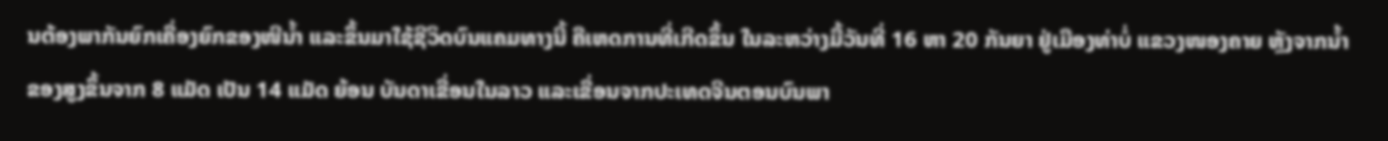ນຕ້ອງພາກັນຍົກເຄື່ອງຍົກຂອງໜີນ້ຳ ແລະຂຶ້ນມາໃຊ້ຊີວິດບົນແຄມທາງນີ້ ຄືເຫດການທີ່ເກີດຂຶ້ນ ໃນລະຫວ່າງມື້ວັນທີ່ 16 ຫາ 20 ກັນຍາ ຢູ່ເມືອງທ່າບໍ່ ແຂວງໜອງຄາຍ ຫຼັງຈາກນ້ຳຂອງສູງຂຶ້ນຈາກ 8 ແມັດ ເປັນ 14 ແມັດ ຍ້ອນ ບັນດາເຂື່ອນໃນລາວ ແລະເຂື່ອນຈາກປະເທດຈີນຕອນບົນພາ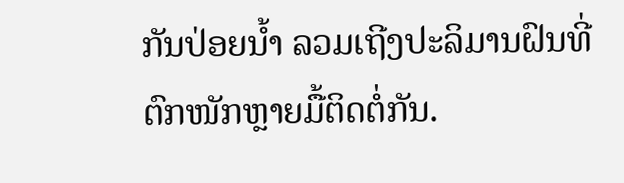ກັນປ່ອຍນ້ຳ ລວມເຖີງປະລິມານຝົນທີ່ຕົກໜັກຫຼາຍມື້ຕິດຕໍ່ກັນ.